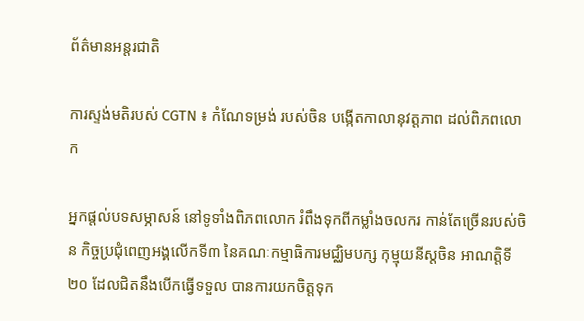ព័ត៌មានអន្តរជាតិ

ការស្ទង់មតិរបស់ CGTN ៖ កំណែទម្រង់ របស់ចិន បង្កើតកាលានុវត្តភាព ដល់ពិភពលោក

អ្នកផ្តល់បទសម្ភាសន៍ នៅទូទាំងពិភពលោក រំពឹងទុកពីកម្លាំងចលករ កាន់តែច្រើនរបស់ចិន កិច្ចប្រជុំពេញអង្គលើកទី៣ នៃគណៈកម្មាធិការមជ្ឈិមបក្ស កុម្មុយនីស្តចិន អាណត្តិទី២០ ដែលជិតនឹងបើកធ្វើទទួល បានការយកចិត្តទុក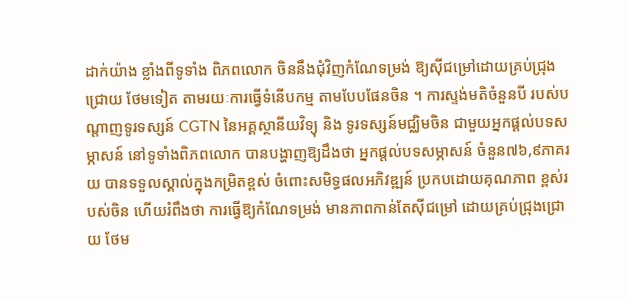ដាក់យ៉ាង ខ្លាំងពីទូទាំង ពិភពលោក ចិននឹងជុំវិញកំណែទម្រង់ ឱ្យស៊ីជម្រៅដោយគ្រប់ជ្រុងជ្រោយ ថែមទៀត តាមរយៈការធ្វើទំនើបកម្ម តាមបែបផែនចិន ។ ការស្ទង់មតិចំនួនបី របស់បណ្តាញទូរទស្សន៍ CGTN នៃអគ្គស្ថានីយវិទ្យុ និង ទូរទស្សន៍មជ្ឈិមចិន ជាមួយអ្នកផ្តល់បទសម្ភាសន៍ នៅទូទាំងពិភពលោក បានបង្ហាញឱ្យដឹងថា អ្នកផ្តល់បទសម្ភាសន៍ ចំនួន៧៦,៩ភាគរយ បានទទួលស្គាល់ក្នុងកម្រិតខ្ពស់ ចំពោះសមិទ្ធផលអភិវឌ្ឍន៍ ប្រកបដោយគុណភាព ខ្ពស់របស់ចិន ហើយរំពឹងថា ការធ្វើឱ្យកំណែទម្រង់ មានភាពកាន់តែស៊ីជម្រៅ ដោយគ្រប់ជ្រុងជ្រោយ ថែម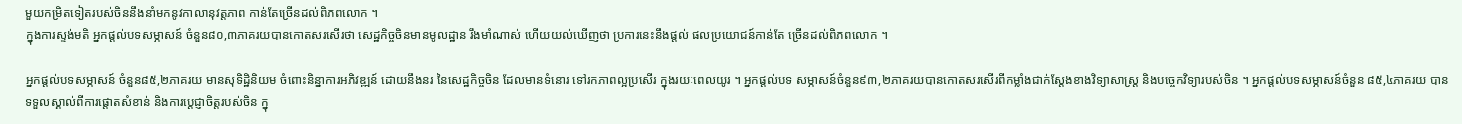មួយកម្រិតទៀតរបស់ចិននឹងនាំមកនូវកាលានុវត្តភាព កាន់តែច្រើនដល់ពិភពលោក ។
ក្នុងការស្ទង់មតិ អ្នកផ្តល់បទសម្ភាសន៍ ចំនួន៨០,៣ភាគរយបានកោតសរសើរថា សេដ្ឋកិច្ចចិនមានមូលដ្ឋាន រឹងមាំណាស់ ហើយយល់ឃើញថា ប្រការនេះនឹងផ្តល់ ផលប្រយោជន៍កាន់តែ ច្រើនដល់ពិភពលោក ។

អ្នកផ្តល់បទសម្ភាសន៍ ចំនួន៨៥,២ភាគរយ មានសុទិដ្ឋិនិយម ចំពោះនិន្នាការអភិវឌ្ឍន៍ ដោយនឹងនរ នៃសេដ្ឋកិច្ចចិន ដែលមានទំនោរ ទៅរកភាពល្អប្រសើរ ក្នុងរយៈពេលយូរ ។ អ្នកផ្តល់បទ សម្ភាសន៍ចំនួន៩៣,២ភាគរយបានកោតសរសើរពីកម្លាំងជាក់ស្តែងខាងវិទ្យាសាស្ត្រ និងបច្ចេកវិទ្យារបស់ចិន ។ អ្នកផ្តល់បទសម្ភាសន៍ចំនួន ៨៥,៤ភាគរយ បានទទួលស្គាល់ពីការផ្តោតសំខាន់ និងការប្តេជ្ញាចិត្តរបស់ចិន ក្នុ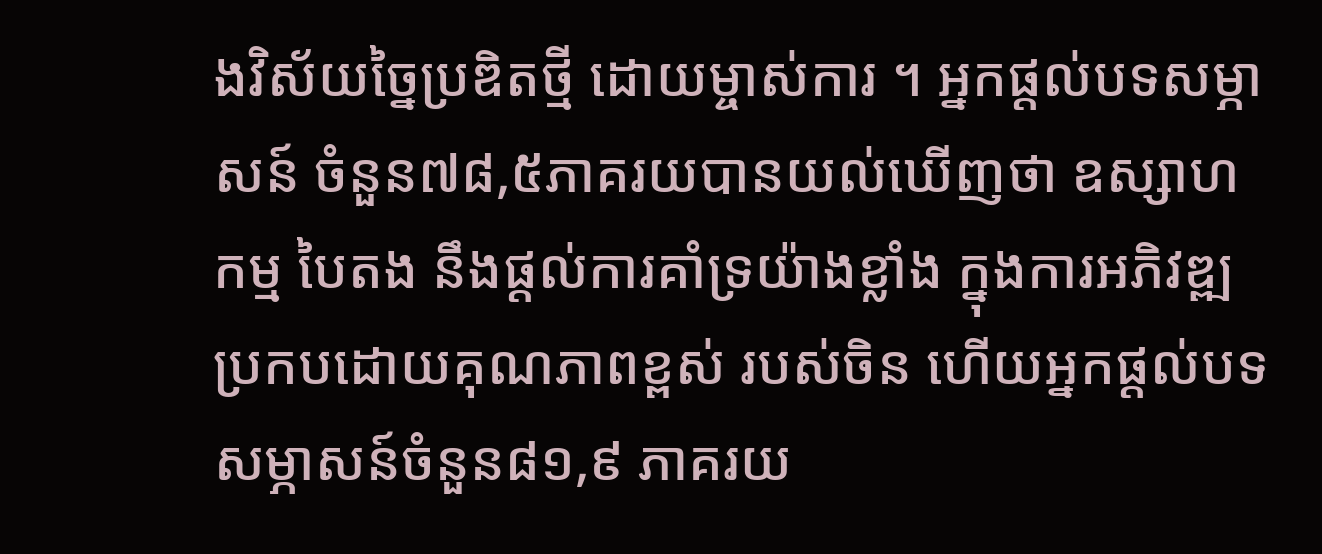ងវិស័យច្នៃប្រឌិតថ្មី ដោយម្ចាស់ការ ។ អ្នកផ្តល់បទសម្ភាសន៍ ចំនួន៧៨,៥ភាគរយបានយល់ឃើញថា ឧស្សាហកម្ម បៃតង នឹងផ្តល់ការគាំទ្រយ៉ាងខ្លាំង ក្នុងការអភិវឌ្ឍប្រកបដោយគុណភាពខ្ពស់ របស់ចិន ហើយអ្នកផ្តល់បទសម្ភាសន៍ចំនួន៨១,៩ ភាគរយ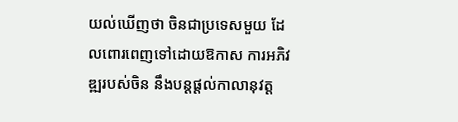យល់ឃើញថា ចិនជាប្រទេសមួយ ដែលពោរពេញទៅដោយឱកាស ការអភិវឌ្ឍរបស់ចិន នឹងបន្តផ្តល់កាលានុវត្ត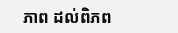ភាព ដល់ពិភព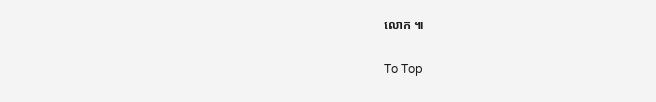លោក ៕

To Top